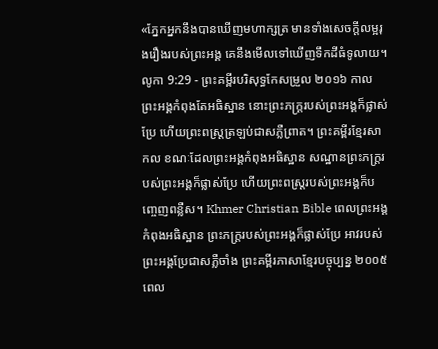«ភ្នែកអ្នកនឹងបានឃើញមហាក្សត្រ មានទាំងសេចក្ដីលម្អរុងរឿងរបស់ព្រះអង្គ គេនឹងមើលទៅឃើញទឹកដីធំទូលាយ។
លូកា 9:29 - ព្រះគម្ពីរបរិសុទ្ធកែសម្រួល ២០១៦ កាលព្រះអង្គកំពុងតែអធិស្ឋាន នោះព្រះភក្ត្ររបស់ព្រះអង្គក៏ផ្លាស់ប្រែ ហើយព្រះពស្ត្រត្រឡប់ជាសភ្លឺព្រាត។ ព្រះគម្ពីរខ្មែរសាកល ខណៈដែលព្រះអង្គកំពុងអធិស្ឋាន សណ្ឋានព្រះភក្ត្ររបស់ព្រះអង្គក៏ផ្លាស់ប្រែ ហើយព្រះពស្ត្ររបស់ព្រះអង្គក៏បញ្ចេញពន្លឺស។ Khmer Christian Bible ពេលព្រះអង្គកំពុងអធិស្ឋាន ព្រះភក្ដ្ររបស់ព្រះអង្គក៏ផ្លាស់ប្រែ អាវរបស់ព្រះអង្គប្រែជាសភ្លឺចាំង ព្រះគម្ពីរភាសាខ្មែរបច្ចុប្បន្ន ២០០៥ ពេល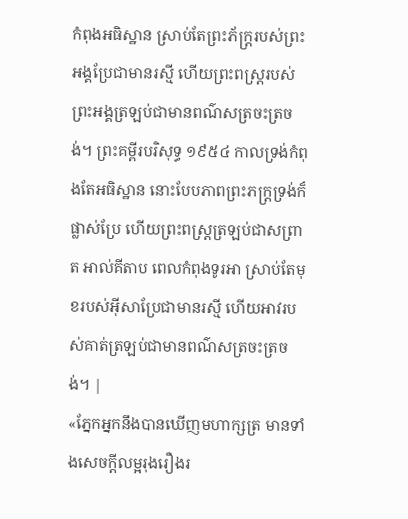កំពុងអធិស្ឋាន ស្រាប់តែព្រះភ័ក្ត្ររបស់ព្រះអង្គប្រែជាមានរស្មី ហើយព្រះពស្ដ្ររបស់ព្រះអង្គត្រឡប់ជាមានពណ៌សត្រចះត្រចង់។ ព្រះគម្ពីរបរិសុទ្ធ ១៩៥៤ កាលទ្រង់កំពុងតែអធិស្ឋាន នោះបែបភាពព្រះភក្ត្រទ្រង់ក៏ផ្លាស់ប្រែ ហើយព្រះពស្ត្រត្រឡប់ជាសព្រាត អាល់គីតាប ពេលកំពុងទូរអា ស្រាប់តែមុខរបស់អ៊ីសាប្រែជាមានរស្មី ហើយអាវរបស់គាត់ត្រឡប់ជាមានពណ៌សត្រចះត្រចង់។ |
«ភ្នែកអ្នកនឹងបានឃើញមហាក្សត្រ មានទាំងសេចក្ដីលម្អរុងរឿងរ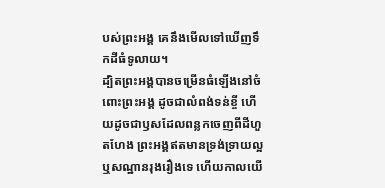បស់ព្រះអង្គ គេនឹងមើលទៅឃើញទឹកដីធំទូលាយ។
ដ្បិតព្រះអង្គបានចម្រើនធំឡើងនៅចំពោះព្រះអង្គ ដូចជាលំពង់ទន់ខ្ចី ហើយដូចជាឫសដែលពន្លកចេញពីដីហួតហែង ព្រះអង្គឥតមានទ្រង់ទ្រាយល្អ ឬសណ្ឋានរុងរឿងទេ ហើយកាលយើ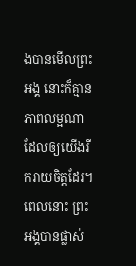ងបានមើលព្រះអង្គ នោះក៏គ្មានភាពលម្អណា ដែលឲ្យយើងរីករាយចិត្តដែរ។
ពេលនោះ ព្រះអង្គបានផ្លាស់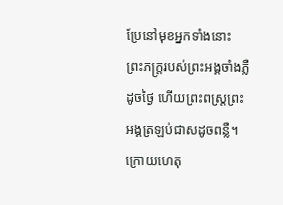ប្រែនៅមុខអ្នកទាំងនោះ ព្រះភក្ត្ររបស់ព្រះអង្គចាំងភ្លឺដូចថ្ងៃ ហើយព្រះពស្ត្រព្រះអង្គត្រឡប់ជាសដូចពន្លឺ។
ក្រោយហេតុ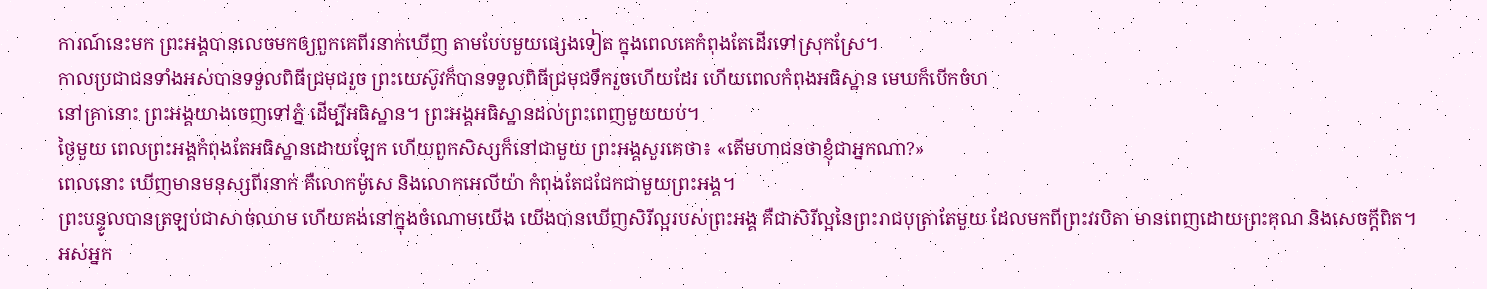ការណ៍នេះមក ព្រះអង្គបានលេចមកឲ្យពួកគេពីរនាក់ឃើញ តាមបែបមួយផ្សេងទៀត ក្នុងពេលគេកំពុងតែដើរទៅស្រុកស្រែ។
កាលប្រជាជនទាំងអស់បានទទួលពិធីជ្រមុជរួច ព្រះយេស៊ូវក៏បានទទួលពិធីជ្រមុជទឹករួចហើយដែរ ហើយពេលកំពុងអធិស្ឋាន មេឃក៏បើកចំហ
នៅគ្រានោះ ព្រះអង្គយាងចេញទៅភ្នំ ដើម្បីអធិស្ឋាន។ ព្រះអង្គអធិស្ឋានដល់ព្រះពេញមួយយប់។
ថ្ងៃមួយ ពេលព្រះអង្គកំពុងតែអធិស្ឋានដោយឡែក ហើយពួកសិស្សក៏នៅជាមួយ ព្រះអង្គសួរគេថា៖ «តើមហាជនថាខ្ញុំជាអ្នកណា?»
ពេលនោះ ឃើញមានមនុស្សពីរនាក់ គឺលោកម៉ូសេ និងលោកអេលីយ៉ា កំពុងតែជជែកជាមួយព្រះអង្គ។
ព្រះបន្ទូលបានត្រឡប់ជាសាច់ឈាម ហើយគង់នៅក្នុងចំណោមយើង យើងបានឃើញសិរីល្អរបស់ព្រះអង្គ គឺជាសិរីល្អនៃព្រះរាជបុត្រាតែមួយ ដែលមកពីព្រះវរបិតា មានពេញដោយព្រះគុណ និងសេចក្តីពិត។
អស់អ្នក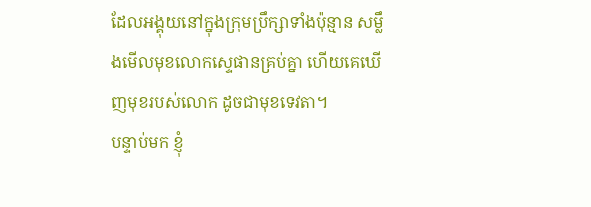ដែលអង្គុយនៅក្នុងក្រុមប្រឹក្សាទាំងប៉ុន្មាន សម្លឹងមើលមុខលោកស្ទេផានគ្រប់គ្នា ហើយគេឃើញមុខរបស់លោក ដូចជាមុខទេវតា។
បន្ទាប់មក ខ្ញុំ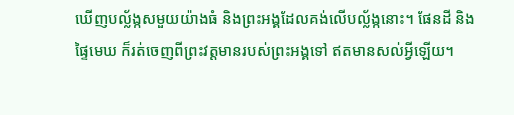ឃើញបល្ល័ង្កសមួយយ៉ាងធំ និងព្រះអង្គដែលគង់លើបល្ល័ង្កនោះ។ ផែនដី និងផ្ទៃមេឃ ក៏រត់ចេញពីព្រះវត្តមានរបស់ព្រះអង្គទៅ ឥតមានសល់អ្វីឡើយ។